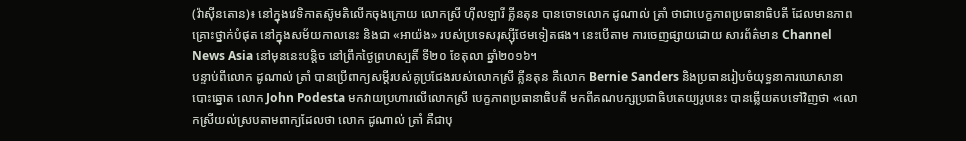(វ៉ាស៊ីនតោន)៖ នៅក្នុងវេទិកាតស៊ូមតិលើកចុងក្រោយ លោកស្រី ហ៊ីលឡារី គ្លីនតុន បានចោទលោក ដូណាល់ ត្រាំ ថាជាបេក្ខភាពប្រធានាធិបតី ដែលមានភាពគ្រោះថ្នាក់បំផុត នៅក្នុងសម័យកាលនេះ និងជា «អាយ៉ង» របស់ប្រទេសរុស្ស៊ីថែមទៀតផង។ នេះបើតាម ការចេញផ្សាយដោយ សារព័ត៌មាន Channel News Asia នៅមុននេះបន្តិច នៅព្រឹកថ្ងៃព្រហស្បតិ៍ ទី២០ ខែតុលា ឆ្នាំ២០១៦។
បន្ទាប់ពីលោក ដូណាល់ ត្រាំ បានប្រើពាក្យសម្តីរបស់គូប្រជែងរបស់លោកស្រី គ្លីនតុន គឺលោក Bernie Sanders និងប្រធានរៀបចំយុទ្ធនាការឃោសានាបោះឆ្នោត លោក John Podesta មកវាយប្រហារលើលោកស្រី បេក្ខភាពប្រធានាធិបតី មកពីគណបក្សប្រជាធិបតេយ្យរូបនេះ បានឆ្លើយតបទៅវិញថា «លោកស្រីយល់ស្របតាមពាក្យដែលថា លោក ដូណាល់ ត្រាំ គឺជាបុ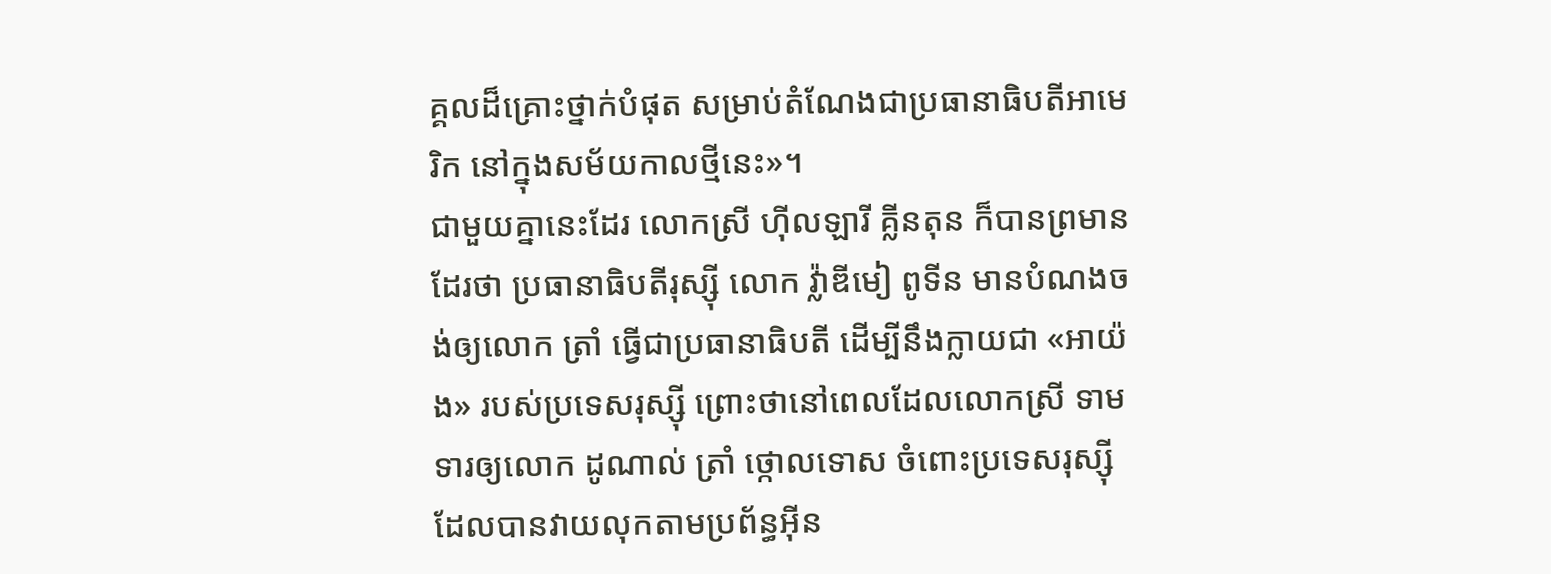គ្គលដ៏គ្រោះថ្នាក់បំផុត សម្រាប់តំណែងជាប្រធានាធិបតីអាមេរិក នៅក្នុងសម័យកាលថ្មីនេះ»។
ជាមួយគ្នានេះដែរ លោកស្រី ហ៊ីលឡារី គ្លីនតុន ក៏បានព្រមានដែរថា ប្រធានាធិបតីរុស្ស៊ី លោក វ៉្លាឌីមៀ ពូទីន មានបំណងចង់ឲ្យលោក ត្រាំ ធ្វើជាប្រធានាធិបតី ដើម្បីនឹងក្លាយជា «អាយ៉ង» របស់ប្រទេសរុស្ស៊ី ព្រោះថានៅពេលដែលលោកស្រី ទាមទារឲ្យលោក ដូណាល់ ត្រាំ ថ្កោលទោស ចំពោះប្រទេសរុស្ស៊ី ដែលបានវាយលុកតាមប្រព័ន្ធអ៊ីន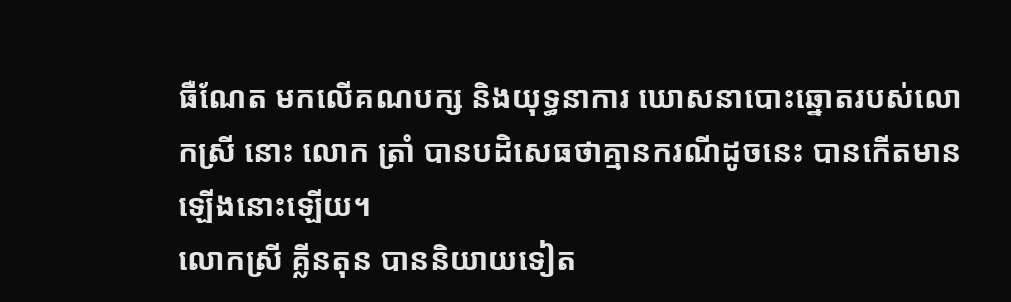ធឺណែត មកលើគណបក្ស និងយុទ្ធនាការ ឃោសនាបោះឆ្នោតរបស់លោកស្រី នោះ លោក ត្រាំ បានបដិសេធថាគ្មានករណីដូចនេះ បានកើតមានឡើងនោះឡើយ។
លោកស្រី គ្លីនតុន បាននិយាយទៀត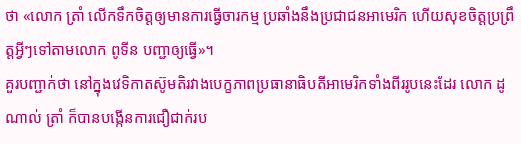ថា «លោក ត្រាំ លើកទឹកចិត្តឲ្យមានការធ្វើចារកម្ម ប្រឆាំងនឹងប្រជាជនអាមេរិក ហើយសុខចិត្តប្រព្រឹត្តអ្វីៗទៅតាមលោក ពូទីន បញ្ជាឲ្យធ្វើ»។
គួរបញ្ជាក់ថា នៅក្នុងវេទិកាតស៊ូមតិរវាងបេក្ខភាពប្រធានាធិបតីអាមេរិកទាំងពីររូបនេះដែរ លោក ដូណាល់ ត្រាំ ក៏បានបង្កើនការជឿជាក់រប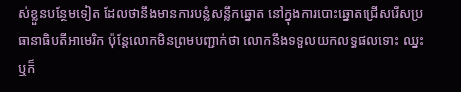ស់ខ្លួនបន្ថែមទៀត ដែលថានឹងមានការបន្លំសន្លឹកឆ្នោត នៅក្នុងការបោះឆ្នោតជ្រើសរើសប្រធានាធិបតីអាមេរិក ប៉ុន្តែលោកមិនព្រមបញ្ជាក់ថា លោកនឹងទទួលយកលទ្ធផលទោះ ឈ្នះឬក៏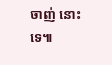ចាញ់ នោះទេ៕